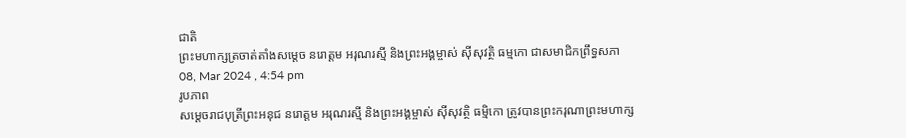ជាតិ
ព្រះមហាក្សត្រចាត់តាំងសម្តេច នរោត្តម អរុណរស្មី និងព្រះអង្គម្ចាស់ ស៊ីសុវត្ថិ ធម្មកោ ជាសមាជិកព្រឹទ្ធសភា
08, Mar 2024 , 4:54 pm
រូបភាព
សម្តេចរាជបុត្រីព្រះអនុជ នរោត្តម អរុណរស្មី និងព្រះអង្គម្ចាស់ ស៊ីសុវត្ថិ ធម្មិកោ ត្រូវបានព្រះករុណាព្រះមហាក្ស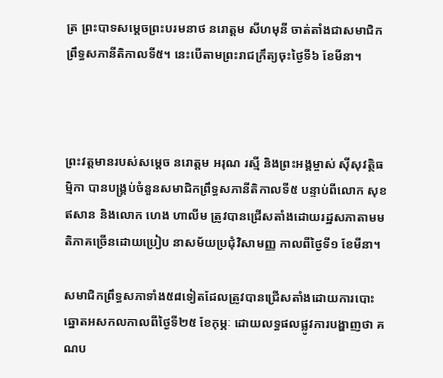ត្រ ព្រះបាទសម្តេចព្រះបរមនាថ នរោត្តម សីហមុនី ចាត់តាំងជាសមាជិកព្រឹទ្ធសភានីតិកាលទី៥។ នេះបើតាមព្រះរាជក្រឹត្យចុះថ្ងៃទី៦ ខែមីនា។



ព្រះវត្តមានរបស់សម្តេច នរោត្តម អរុណ រស្មី និងព្រះអង្គម្ចាស់ ស៊ីសុវត្ថិធម្មិកា បានបង្គ្រប់ចំនួនសមាជិកព្រឹទ្ធសភានីតិកាលទី៥ បន្ទាប់ពីលោក សុខ ឥសាន និងលោក ហេង ហាលីម ត្រូវបានជ្រើសតាំងដោយរដ្ឋសភាតាមមតិភាគច្រើនដោយប្រៀប នាសម័យប្រជុំវិសាមញ្ញ កាលពីថ្ងៃទី១ ខែមីនា។

សមាជិកព្រឹទ្ធសភាទាំង៥៨ទៀតដែលត្រូវបានជ្រើសតាំងដោយការបោះឆ្នោតអសកលកាលពីថ្ងៃទី២៥ ខែកុម្ភៈ ដោយលទ្ធផលផ្លូវការបង្ហាញថា គណប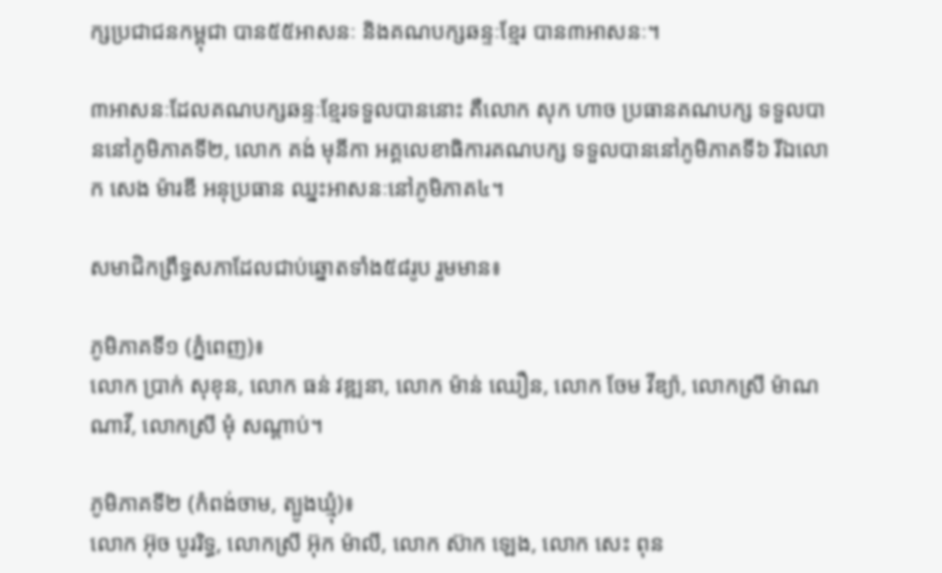ក្សប្រជាជនកម្ពុជា បាន៥៥អាសនៈ និងគណបក្សឆន្ទៈខ្មែរ បាន៣អាសនៈ។

៣អាសនៈដែលគណបក្សឆន្ទៈខ្មែរទទួលបាននោះ គឺលោក សុក ហាច ប្រធានគណបក្ស ទទួលបាននៅភូមិភាគទី២, លោក គង់ មុនីកា អគ្គលេខាធិការគណបក្ស ទទួលបាននៅភូមិភាគទី៦ រីឯលោក សេង ម៉ារឌី អនុប្រធាន ឈ្នះអាសនៈនៅភូមិភាគ៤។

សមាជិកព្រឹទ្ធសភាដែលជាប់ឆ្នោតទាំង៥៨រូប រួមមាន៖

ភូមិភាគទី១ (ភ្នំពេញ)៖
លោក ប្រាក់ សុខុន, លោក ធន់ វឌ្ឍនា, លោក ម៉ាន់ ឈឿន, លោក ចែម វីឌ្យ៉ា, លោកស្រី ម៉ាណ ណាវី, លោកស្រី មុំ សណ្តាប់។

ភូមិភាគទី២ (កំពង់ចាម, ត្បូងឃ្មុំ)៖
លោក អ៊ុច បូររិទ្ធ, លោកស្រី អ៊ុក ម៉ាលី, លោក ស៊ាក ឡេង, លោក សេះ ពុន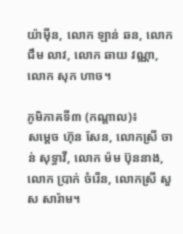យ៉ាម៉ីន, លោក ឡាន់ ឆន, លោក ជឹម លាវ, លោក ឆាយ វណ្ណា, លោក សុក ហាច។

ភូមិភាគទី៣ (កណ្តាល)៖
សម្តេច ហ៊ុន សែន, លោកស្រី ចាន់ សុទ្ធាវី, លោក ម៉ម ប៊ុននាង, លោក ប្រាក់ ចំរើន, លោកស្រី សួស សារ៉ាម។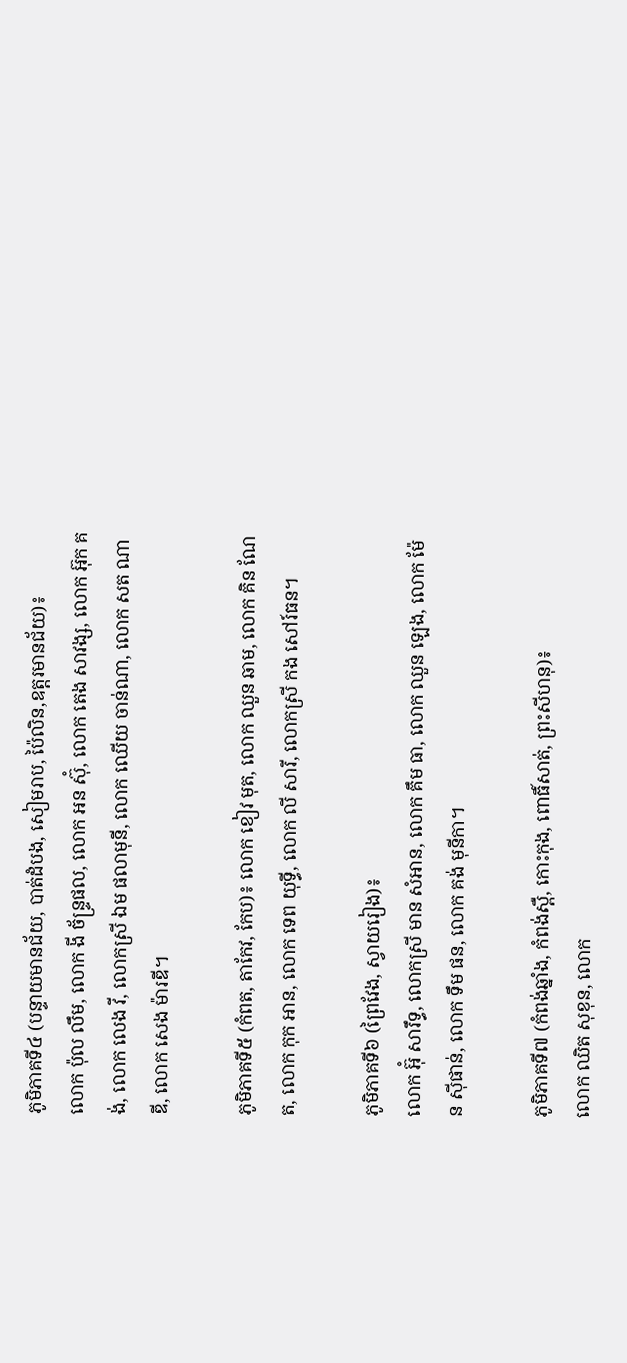ភូមិភាគទី៤ (បន្ទាយមានជ័យ, បាត់ដំបង, សៀមរាប, ប៉ៃលិន,ឧត្តរមានជ័យ)៖
លោក ប៉ុល លឹម, លោក ងី ច័ន្ទ្រផល, លោក អន ស៊ុំ, លោក តេង សាវង្ស, លោក អ៊ុក គង់, លោក លេង វី, លោកស្រី ឯម ផលាមុនី, លោក ឈើយ ចាន់ណា, លោក សត ណាឌី, លោក សេង ម៉ារឌី។

ភូមិភាគទី៥ (កំពត, តាកែវ, កែប)៖ លោក ខៀវ មុត, លោក ឈួន ឆាម, លោក គិន ណែត, លោក កុក អាន, លោក ទេព យុទ្ធី, លោក លី សារី, លោកស្រី កង សៅរ៍ធន។

ភូមិភាគទី៦ (ព្រៃវែង, ស្វាយរៀង)៖
លោក អ៊ុំ សារឹទ្ធ, លោកស្រី មាន សំអាន, លោក គឹម ធា, លោក ឈួន ឡេង, លោក ម៉ែន ស៊ីផាន់, លោក ទឹម ផន, លោក គង់ មុនីកា។

ភូមិភាគទី៧ (កំពង់ឆ្នាំង, កំពង់ស្ពឺ, កោះកុង, ពោធិ៍សាត់, ព្រះសីហនុ)៖
លោក ឈិត សុខុន, លោក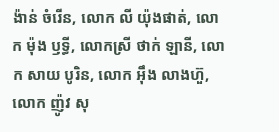ង៉ាន់ ចំរើន, លោក លី យ៉ុងផាត់, លោក ម៉ុង ឫទ្ធី, លោកស្រី ថាក់ ឡានី, លោក សាយ បូរិន, លោក អ៊ឹង លាងហ៊ួ, លោក ញ៉ូវ សុ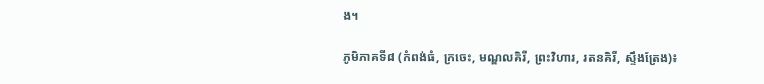ង។

ភូមិភាគទី៨ (កំពង់ធំ, ក្រចេះ, មណ្ឌលគិរី, ព្រះវិហារ, រតនគិរី, ស្ទឹងត្រែង)៖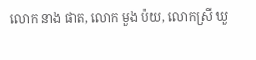លោក នាង ផាត, លោក មួង ប៉យ, លោកស្រី ឃួ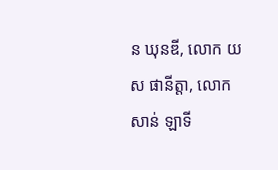ន ឃុនឌី, លោក យស ផានីត្តា, លោក សាន់ ឡាទី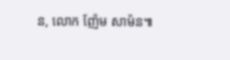ន, លោក ញ៉ែម សាម៉ន៕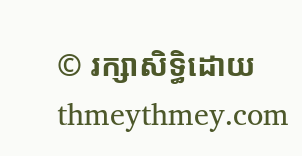© រក្សាសិទ្ធិដោយ thmeythmey.com